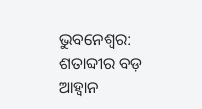ଭୁବନେଶ୍ୱର: ଶତାବ୍ଦୀର ବଡ଼ ଆହ୍ୱାନ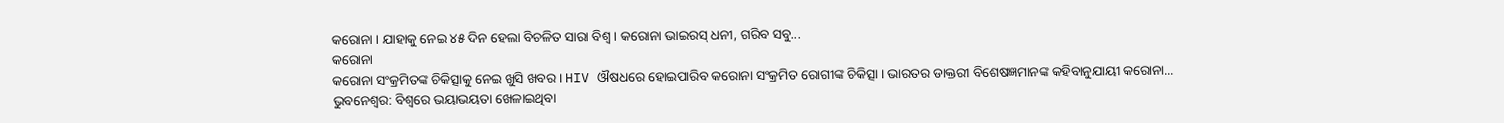କରୋନା । ଯାହାକୁ ନେଇ ୪୫ ଦିନ ହେଲା ବିଚଳିତ ସାରା ବିଶ୍ୱ । କରୋନା ଭାଇରସ୍ ଧନୀ, ଗରିବ ସବୁ...
କରୋନା
କରୋନା ସଂକ୍ରମିତଙ୍କ ଚିକିତ୍ସାକୁ ନେଇ ଖୁସି ଖବର । HIV ଔଷଧରେ ହୋଇପାରିବ କରୋନା ସଂକ୍ରମିତ ରୋଗୀଙ୍କ ଚିକିତ୍ସା । ଭାରତର ଡାକ୍ତରୀ ବିଶେଷଜ୍ଞମାନଙ୍କ କହିବାନୁଯାୟୀ କରୋନା...
ଭୁବନେଶ୍ୱର: ବିଶ୍ୱରେ ଭୟାଭୟତା ଖେଳାଇଥିବା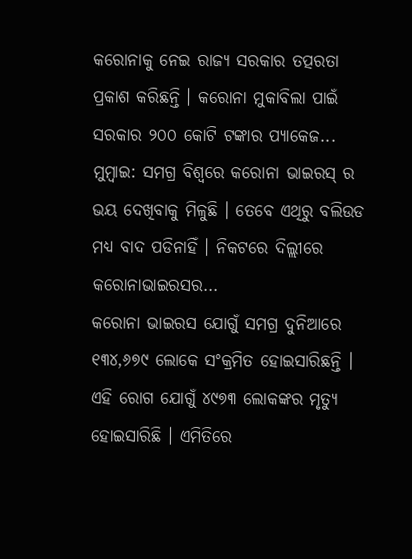କରୋନାକୁ ନେଇ ରାଜ୍ୟ ସରକାର ତତ୍ପରତା ପ୍ରକାଶ କରିଛନ୍ତି । କରୋନା ମୁକାବିଲା ପାଇଁ ସରକାର ୨୦୦ କୋଟି ଟଙ୍କାର ପ୍ୟାକେଜ...
ମୁମ୍ବାଇ: ସମଗ୍ର ବିଶ୍ବରେ କରୋନା ଭାଇରସ୍ ର ଭୟ ଦେଖିବାକୁ ମିଳୁଛି । ତେବେ ଏଥିରୁ ବଲିଉଡ ମଧ୍ୟ ବାଦ ପଡିନାହିଁ । ନିକଟରେ ଦିଲ୍ଲୀରେ କରୋନାଭାଇରସର...
କରୋନା ଭାଇରସ ଯୋଗୁଁ ସମଗ୍ର ଦୁନିଆରେ ୧୩୪,୬୭୯ ଲୋକେ ସଂକ୍ରମିତ ହୋଇସାରିଛନ୍ତି । ଏହି ରୋଗ ଯୋଗୁଁ ୪୯୭୩ ଲୋକଙ୍କର ମୃତ୍ୟୁ ହୋଇସାରିଛି । ଏମିତିରେ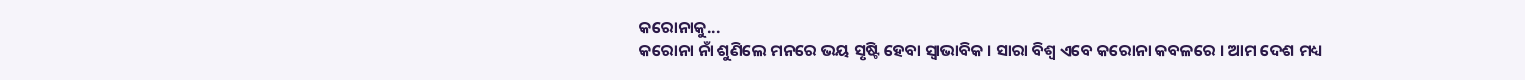କରୋନାକୁ...
କରୋନା ନାଁ ଶୁଣିଲେ ମନରେ ଭୟ ସୃଷ୍ଟି ହେବା ସ୍ୱାଭାବିକ । ସାରା ବିଶ୍ୱ ଏବେ କରୋନା କବଳରେ । ଆମ ଦେଶ ମଧ୍ୟ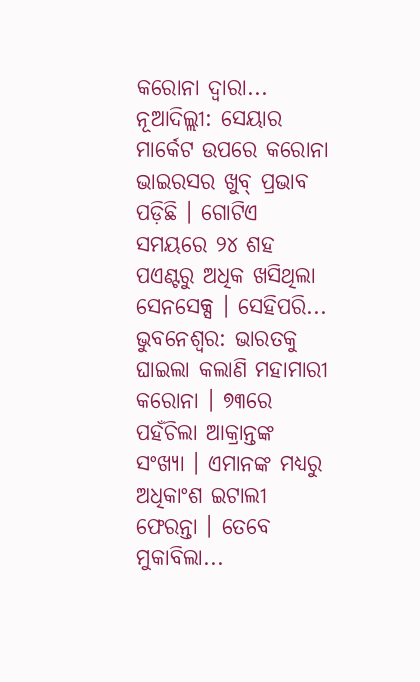କରୋନା ଦ୍ଵାରା...
ନୂଆଦିଲ୍ଲୀ: ସେୟାର ମାର୍କେଟ ଉପରେ କରୋନା ଭାଇରସର ଖୁବ୍ ପ୍ରଭାବ ପଡ଼ିଛି । ଗୋଟିଏ ସମୟରେ ୨୪ ଶହ ପଏଣ୍ଟରୁ ଅଧିକ ଖସିଥିଲା ସେନସେକ୍ସ । ସେହିପରି...
ଭୁବନେଶ୍ୱର: ଭାରତକୁ ଘାଇଲା କଲାଣି ମହାମାରୀ କରୋନା । ୭୩ରେ ପହଁଚିଲା ଆକ୍ରାନ୍ତଙ୍କ ସଂଖ୍ୟା । ଏମାନଙ୍କ ମଧ୍ୟରୁ ଅଧିକାଂଶ ଇଟାଲୀ ଫେରନ୍ତା । ତେବେ ମୁକାବିଲା...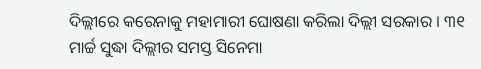ଦିଲ୍ଲୀରେ କରେନାକୁ ମହାମାରୀ ଘୋଷଣା କରିଲା ଦିଲ୍ଲୀ ସରକାର । ୩୧ ମାର୍ଚ୍ଚ ସୁଦ୍ଧା ଦିଲ୍ଲୀର ସମସ୍ତ ସିନେମା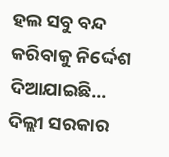ହଲ ସବୁ ବନ୍ଦ କରିବାକୁ ନିର୍ଦ୍ଦେଶ ଦିଆଯାଇଛି...
ଦିଲ୍ଲୀ ସରକାର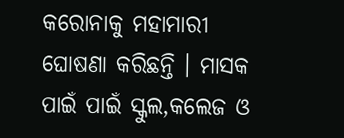କରୋନାକୁ ମହାମାରୀ ଘୋଷଣା କରିଛନ୍ତି । ମାସକ ପାଇଁ ପାଇଁ ସ୍କୁଲ,କଲେଜ ଓ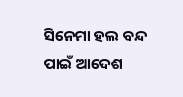ସିନେମା ହଲ ବନ୍ଦ ପାଇଁ ଆଦେଶ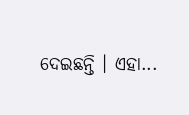ଦେଇଛନ୍ତି । ଏହା...